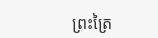ព្រះត្រៃ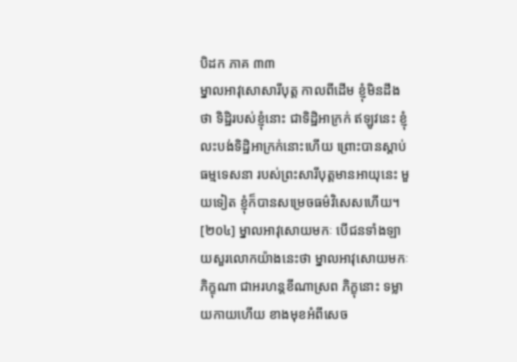បិដក ភាគ ៣៣
ម្នាលអាវុសោសារីបុត្ត កាលពីដើម ខ្ញុំមិនដឹងថា ទិដ្ឋិរបស់ខ្ញុំនោះ ជាទិដ្ឋិអាក្រក់ ឥឡូវនេះ ខ្ញុំលះបង់ទិដ្ឋិអាក្រក់នោះហើយ ព្រោះបានស្តាប់ធម្មទេសនា របស់ព្រះសារីបុត្តមានអាយុនេះ មួយទៀត ខ្ញុំក៏បានសម្រេចធម៌វិសេសហើយ។
[២០៤] ម្នាលអាវុសោយមកៈ បើជនទាំងឡាយសួរលោកយ៉ាងនេះថា ម្នាលអាវុសោយមកៈ ភិក្ខុណា ជាអរហន្តខីណាស្រព ភិក្ខុនោះ ទម្លាយកាយហើយ ខាងមុខអំពីសេច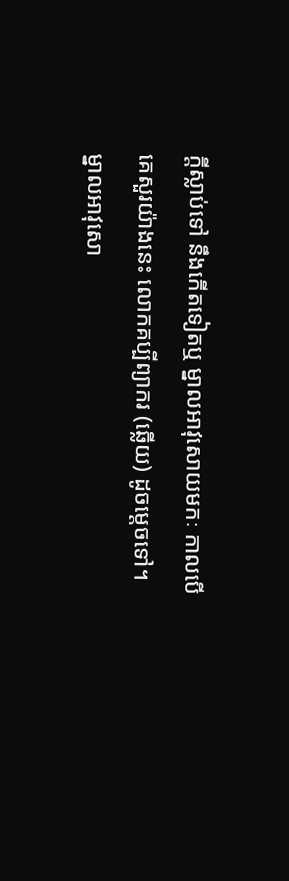ក្តីស្លាប់ទៅ នឹងកើតទៀតឬ ម្នាលអាវុសោយមកៈ កាលបើគេសួរយ៉ាងនេះ លោកគប្បីព្យាករ (ឆ្លើយ) ដូចម្តេចទៅ។ ម្នាលអាវុសោ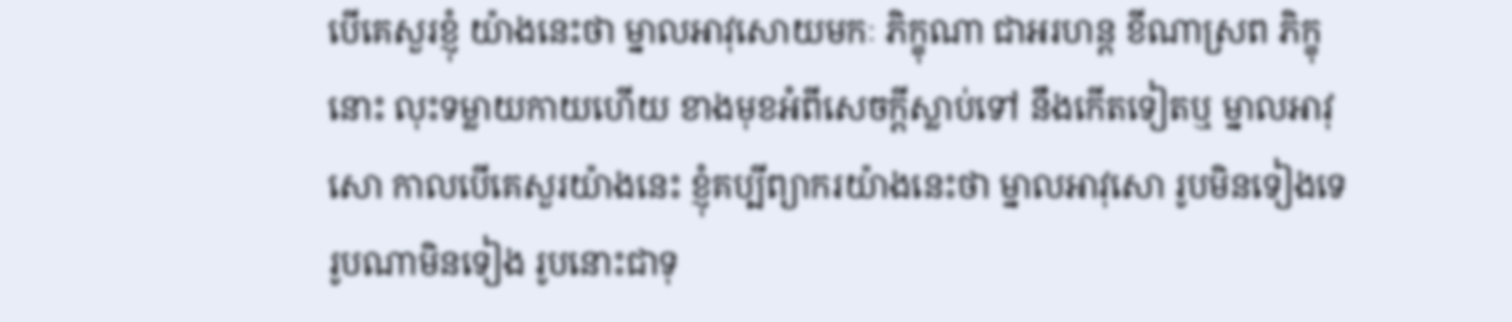បើគេសួរខ្ញុំ យ៉ាងនេះថា ម្នាលអាវុសោយមកៈ ភិក្ខុណា ជាអរហន្ត ខីណាស្រព ភិក្ខុនោះ លុះទម្លាយកាយហើយ ខាងមុខអំពីសេចក្តីស្លាប់ទៅ នឹងកើតទៀតឬ ម្នាលអាវុសោ កាលបើគេសួរយ៉ាងនេះ ខ្ញុំគប្បីព្យាករយ៉ាងនេះថា ម្នាលអាវុសោ រូបមិនទៀងទេ រូបណាមិនទៀង រូបនោះជាទុ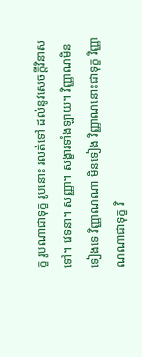ក្ខ រូបណាជាទុក្ខ រូបនោះ រលត់ទៅ ដល់នូវសេចក្តីវិនាសទៅ។ វេទនា។ សញ្ញា។ សង្ខារទាំងឡាយ។ វិញ្ញាណមិនទៀងទេ វិញ្ញាណណា មិនទៀង វិញ្ញាណនោះជាទុក្ខ វិញ្ញាណណាជាទុក្ខ វិ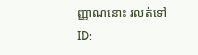ញ្ញាណនោះ រលត់ទៅ
ID: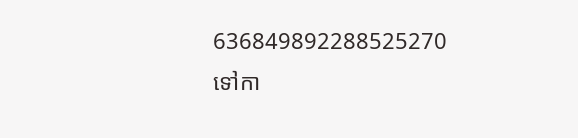636849892288525270
ទៅកា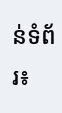ន់ទំព័រ៖